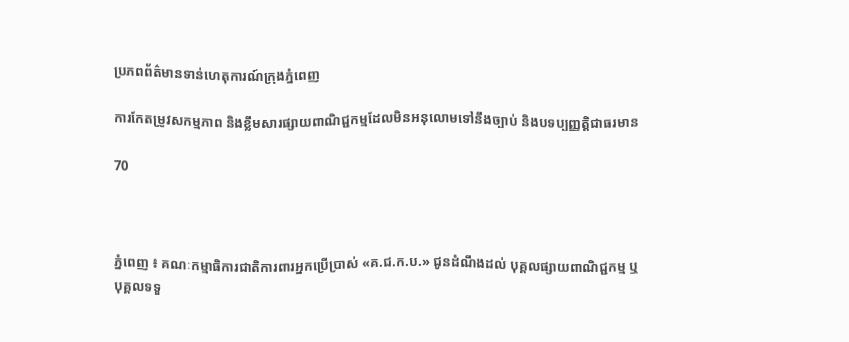ប្រភពព័ត៌មានទាន់ហេតុការណ៍ក្រុងភ្នំពេញ

ការកែតម្រូវសកម្មភាព និងខ្លឹមសារផ្សាយពាណិជ្ជកម្មដែលមិនអនុលោមទៅនឹងច្បាប់ និងបទប្បញ្ញត្តិជាធរមាន

70



ភ្នំពេញ ៖ គណៈកម្មាធិការជាតិការពារអ្នកប្រើប្រាស់ «គ.ជ.ក.ប.» ជូនដំណឹងដល់ បុគ្គលផ្សាយពាណិជ្ជកម្ម ឬបុគ្គលទទួ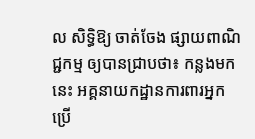ល សិទ្ធិឱ្យ ចាត់ចែង ផ្សាយពាណិជ្ជកម្ម ឲ្យបានជ្រាបថា៖ កន្លងមកនេះ អគ្គនាយកដ្ឋានការពារអ្នកប្រើ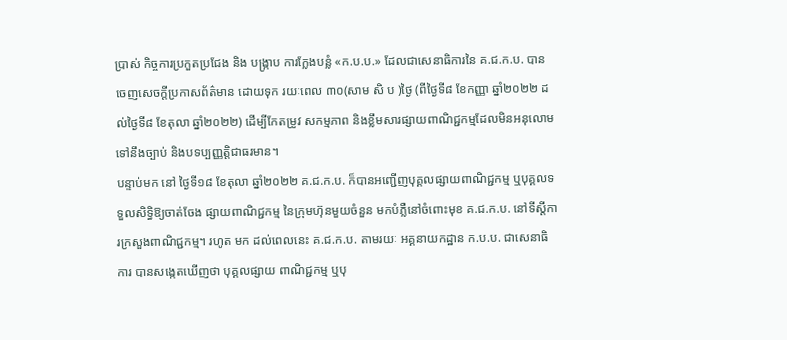ប្រាស់ កិច្ចការប្រកួតប្រជែង និង បង្ក្រាប ការក្លែងបន្លំ «ក.ប.ប.» ដែលជាសេនាធិការនៃ គ.ជ.ក.ប. បានចេញសេចក្តីប្រកាសព័ត៌មាន ដោយទុក រយៈពេល ៣០(សាម សិ ប )ថ្ងៃ (ពីថ្ងៃទី៨ ខែកញ្ញា ឆ្នាំ២០២២ ដល់ថ្ងៃទី៨ ខែតុលា ឆ្នាំ២០២២) ដើម្បីកែតម្រូវ សកម្មភាព និងខ្លឹមសារផ្សាយពាណិជ្ជកម្មដែលមិនអនុលោមទៅនឹងច្បាប់ និងបទប្បញ្ញត្តិជាធរមាន។
បន្ទាប់មក នៅ ថ្ងៃទី១៨ ខែតុលា ឆ្នាំ២០២២ គ.ជ.ក.ប. ក៏បានអញ្ជើញបុគ្គលផ្សាយពាណិជ្ជកម្ម ឬបុគ្គលទទួលសិទ្ធិឱ្យចាត់ចែង ផ្សាយពាណិជ្ជកម្ម នៃក្រុមហ៊ុនមួយចំនួន មកបំភ្លឺនៅចំពោះមុខ គ.ជ.ក.ប. នៅទីស្តីការក្រសួងពាណិជ្ជកម្ម។ រហូត មក ដល់ពេលនេះ គ.ជ.ក.ប. តាមរយៈ អគ្គនាយកដ្ឋាន ក.ប.ប. ជាសេនាធិការ បានសង្កេតឃើញថា បុគ្គលផ្សាយ ពាណិជ្ជកម្ម ឬបុ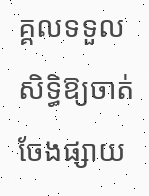គ្គលទទួលសិទ្ធិឱ្យចាត់ចែងផ្សាយ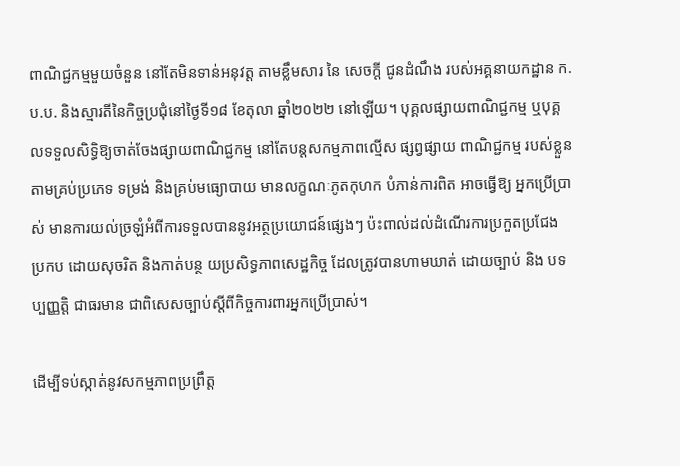ពាណិជ្ជកម្មមួយចំនួន នៅតែមិនទាន់អនុវត្ត តាមខ្លឹមសារ នៃ សេចក្តី ជូនដំណឹង របស់អគ្គនាយកដ្ឋាន ក.ប.ប. និងស្មារតីនៃកិច្ចប្រជុំនៅថ្ងៃទី១៨ ខែតុលា ឆ្នាំ២០២២ នៅឡើយ។ បុគ្គលផ្សាយពាណិជ្ជកម្ម ឬបុគ្គលទទួលសិទ្ធិឱ្យចាត់ចែងផ្សាយពាណិជ្ជកម្ម នៅតែបន្តសកម្មភាពល្មើស ផ្សព្វផ្សាយ ពាណិជ្ជកម្ម របស់ខ្លួនតាមគ្រប់ប្រភេទ ទម្រង់ និងគ្រប់មធ្យោបាយ មានលក្ខណៈភូតកុហក បំភាន់ការពិត អាចធ្វើឱ្យ អ្នកប្រើប្រាស់ មានការយល់ច្រឡំអំពីការទទួលបាននូវអត្ថប្រយោជន៍ផ្សេងៗ ប៉ះពាល់ដល់ដំណើរការប្រកួតប្រជែង ប្រកប ដោយសុចរិត និងកាត់បន្ថ យប្រសិទ្ធភាពសេដ្ឋកិច្ច ដែលត្រូវបានហាមឃាត់ ដោយច្បាប់ និង បទប្បញ្ញត្តិ ជាធរមាន ជាពិសេសច្បាប់ស្ដីពីកិច្ចការពារអ្នកប្រើប្រាស់។

ដើម្បីទប់ស្កាត់នូវសកម្មភាពប្រព្រឹត្ត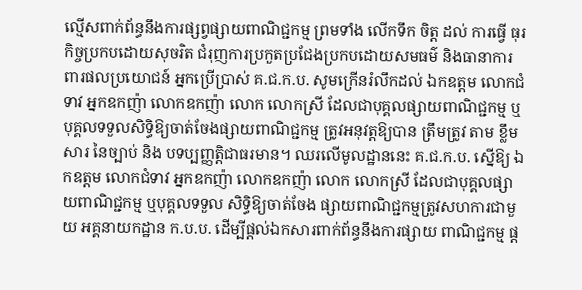ល្មើសពាក់ព័ន្ធនឹងការផ្សព្វផ្សាយពាណិជ្ជកម្ម ព្រមទាំង លើកទឹក ចិត្ត ដល់ ការធ្វើ ធុរកិច្ចប្រកបដោយសុចរិត ជំរុញការប្រកួតប្រជែងប្រកបដោយសមធម៌ និងធានាការពារផលប្រយោជន៍ អ្នកប្រើប្រាស់ គ.ជ.ក.ប. សូមក្រើនរំលឹកដល់ ឯកឧត្តម លោកជំទាវ អ្នកឧកញ៉ា លោកឧកញ៉ា លោក លោកស្រី ដែលជាបុគ្គលផ្សាយពាណិជ្ជកម្ម ឬបុគ្គលទទួលសិទ្ធិឱ្យចាត់ចែងផ្សាយពាណិជ្ជកម្ម ត្រូវអនុវត្តឱ្យបាន ត្រឹមត្រូវ តាម ខ្លឹមសារ នៃច្បាប់ និង បទប្បញ្ញត្តិជាធរមាន។ ឈរលើមូលដ្ឋាននេះ គ.ជ.ក.ប. ស្នើឱ្យ ឯកឧត្តម លោកជំទាវ អ្នកឧកញ៉ា លោកឧកញ៉ា លោក លោកស្រី ដែលជាបុគ្គលផ្សាយពាណិជ្ជកម្ម ឬបុគ្គលទទួល សិទ្ធិឱ្យចាត់ចែង ផ្សាយពាណិជ្ជកម្មត្រូវសហការជាមួយ អគ្គនាយកដ្ឋាន ក.ប.ប. ដើម្បីផ្តល់ឯកសារពាក់ព័ន្ធនឹងការផ្សាយ ពាណិជ្ជកម្ម ផ្ត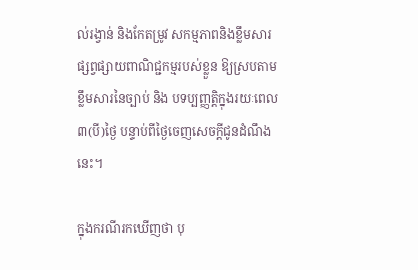ល់រង្វាន់ និងកែតម្រូវ សកម្មភាពនិងខ្លឹមសារផ្សព្វផ្សាយពាណិជ្ជកម្មរបស់ខ្លួន ឱ្យស្របតាមខ្លឹមសារនៃច្បាប់ និង បទប្បញ្ញត្តិក្នុងរយៈពេល ៣(បី)ថ្ងៃ បន្ទាប់ពីថ្ងៃចេញសេចក្ដីជូនដំណឹងនេះ។

ក្នុងករណីរកឃើញថា បុ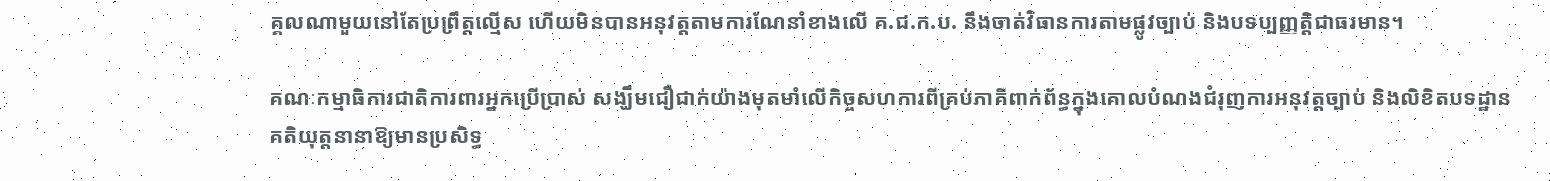គ្គលណាមួយនៅតែប្រព្រឹត្តល្មើស ហើយមិនបានអនុវត្តតាមការណែនាំខាងលើ គ.ជ.ក.ប. នឹងចាត់វិធានការតាមផ្លូវច្បាប់ និងបទប្បញ្ញត្តិជាធរមាន។

គណៈកម្មាធិការជាតិការពារអ្នកប្រើប្រាស់ សង្ឃឹមជឿជាក់យ៉ាងមុតមាំលើកិច្ចសហការពីគ្រប់ភាគីពាក់ព័ន្ធក្នុងគោលបំណងជំរុញការអនុវត្តច្បាប់ និងលិខិតបទដ្ឋានគតិយុត្តនានាឱ្យមានប្រសិទ្ធ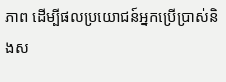ភាព ដើម្បីផលប្រយោជន៍អ្នកប្រើប្រាស់និងស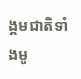ង្គមជាតិទាំងមូ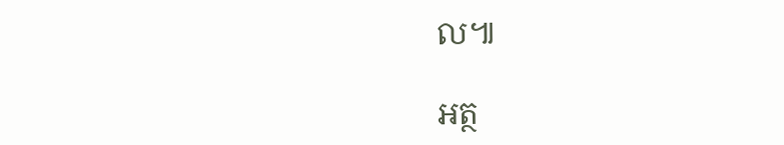ល៕

អត្ថ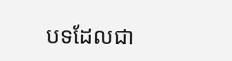បទដែលជា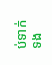ប់ទាក់ទង